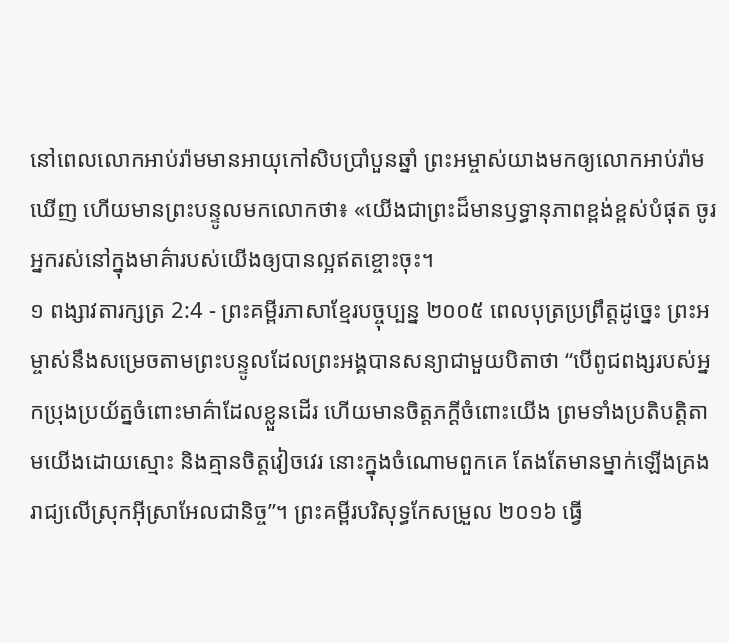នៅពេលលោកអាប់រ៉ាមមានអាយុកៅសិបប្រាំបួនឆ្នាំ ព្រះអម្ចាស់យាងមកឲ្យលោកអាប់រ៉ាមឃើញ ហើយមានព្រះបន្ទូលមកលោកថា៖ «យើងជាព្រះដ៏មានឫទ្ធានុភាពខ្ពង់ខ្ពស់បំផុត ចូរអ្នករស់នៅក្នុងមាគ៌ារបស់យើងឲ្យបានល្អឥតខ្ចោះចុះ។
១ ពង្សាវតារក្សត្រ 2:4 - ព្រះគម្ពីរភាសាខ្មែរបច្ចុប្បន្ន ២០០៥ ពេលបុត្រប្រព្រឹត្តដូច្នេះ ព្រះអម្ចាស់នឹងសម្រេចតាមព្រះបន្ទូលដែលព្រះអង្គបានសន្យាជាមួយបិតាថា “បើពូជពង្សរបស់អ្នកប្រុងប្រយ័ត្នចំពោះមាគ៌ាដែលខ្លួនដើរ ហើយមានចិត្តភក្ដីចំពោះយើង ព្រមទាំងប្រតិបត្តិតាមយើងដោយស្មោះ និងគ្មានចិត្តវៀចវេរ នោះក្នុងចំណោមពួកគេ តែងតែមានម្នាក់ឡើងគ្រងរាជ្យលើស្រុកអ៊ីស្រាអែលជានិច្ច”។ ព្រះគម្ពីរបរិសុទ្ធកែសម្រួល ២០១៦ ធ្វើ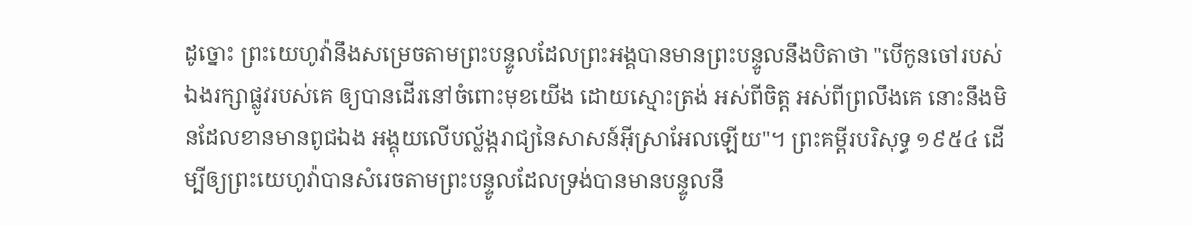ដូច្នោះ ព្រះយេហូវ៉ានឹងសម្រេចតាមព្រះបន្ទូលដែលព្រះអង្គបានមានព្រះបន្ទូលនឹងបិតាថា "បើកូនចៅរបស់ឯងរក្សាផ្លូវរបស់គេ ឲ្យបានដើរនៅចំពោះមុខយើង ដោយស្មោះត្រង់ អស់ពីចិត្ត អស់ពីព្រលឹងគេ នោះនឹងមិនដែលខានមានពូជឯង អង្គុយលើបល្ល័ង្ករាជ្យនៃសាសន៍អ៊ីស្រាអែលឡើយ"។ ព្រះគម្ពីរបរិសុទ្ធ ១៩៥៤ ដើម្បីឲ្យព្រះយេហូវ៉ាបានសំរេចតាមព្រះបន្ទូលដែលទ្រង់បានមានបន្ទូលនឹ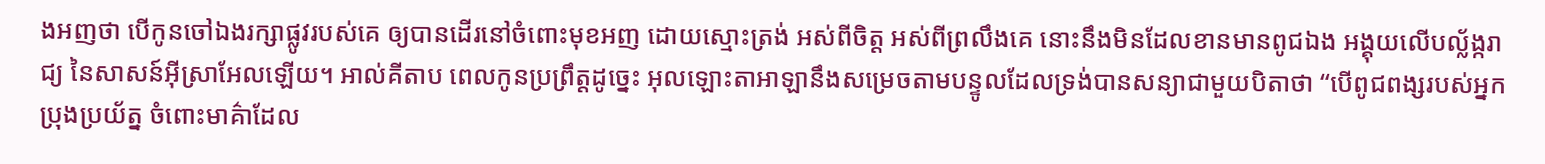ងអញថា បើកូនចៅឯងរក្សាផ្លូវរបស់គេ ឲ្យបានដើរនៅចំពោះមុខអញ ដោយស្មោះត្រង់ អស់ពីចិត្ត អស់ពីព្រលឹងគេ នោះនឹងមិនដែលខានមានពូជឯង អង្គុយលើបល្ល័ង្ករាជ្យ នៃសាសន៍អ៊ីស្រាអែលឡើយ។ អាល់គីតាប ពេលកូនប្រព្រឹត្តដូច្នេះ អុលឡោះតាអាឡានឹងសម្រេចតាមបន្ទូលដែលទ្រង់បានសន្យាជាមួយបិតាថា “បើពូជពង្សរបស់អ្នកប្រុងប្រយ័ត្ន ចំពោះមាគ៌ាដែល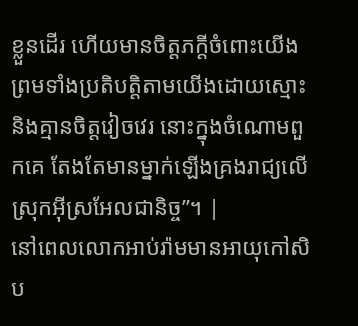ខ្លួនដើរ ហើយមានចិត្តភក្តីចំពោះយើង ព្រមទាំងប្រតិបត្តិតាមយើងដោយស្មោះ និងគ្មានចិត្តវៀចវេរ នោះក្នុងចំណោមពួកគេ តែងតែមានម្នាក់ឡើងគ្រងរាជ្យលើស្រុកអ៊ីស្រអែលជានិច្ច”។ |
នៅពេលលោកអាប់រ៉ាមមានអាយុកៅសិប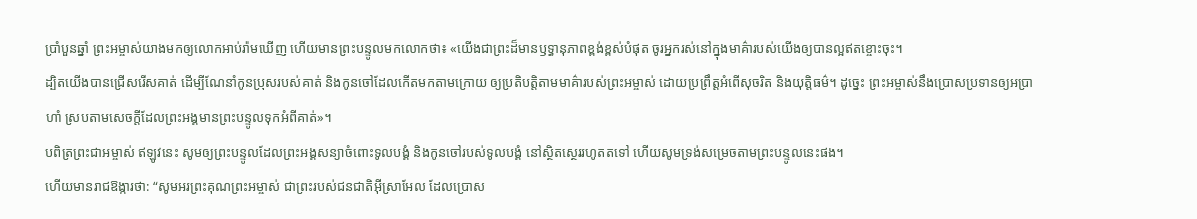ប្រាំបួនឆ្នាំ ព្រះអម្ចាស់យាងមកឲ្យលោកអាប់រ៉ាមឃើញ ហើយមានព្រះបន្ទូលមកលោកថា៖ «យើងជាព្រះដ៏មានឫទ្ធានុភាពខ្ពង់ខ្ពស់បំផុត ចូរអ្នករស់នៅក្នុងមាគ៌ារបស់យើងឲ្យបានល្អឥតខ្ចោះចុះ។
ដ្បិតយើងបានជ្រើសរើសគាត់ ដើម្បីណែនាំកូនប្រុសរបស់គាត់ និងកូនចៅដែលកើតមកតាមក្រោយ ឲ្យប្រតិបត្តិតាមមាគ៌ារបស់ព្រះអម្ចាស់ ដោយប្រព្រឹត្តអំពើសុចរិត និងយុត្តិធម៌។ ដូច្នេះ ព្រះអម្ចាស់នឹងប្រោសប្រទានឲ្យអប្រាហាំ ស្របតាមសេចក្ដីដែលព្រះអង្គមានព្រះបន្ទូលទុកអំពីគាត់»។
បពិត្រព្រះជាអម្ចាស់ ឥឡូវនេះ សូមឲ្យព្រះបន្ទូលដែលព្រះអង្គសន្យាចំពោះទូលបង្គំ និងកូនចៅរបស់ទូលបង្គំ នៅស្ថិតស្ថេររហូតតទៅ ហើយសូមទ្រង់សម្រេចតាមព្រះបន្ទូលនេះផង។
ហើយមានរាជឱង្ការថា: “សូមអរព្រះគុណព្រះអម្ចាស់ ជាព្រះរបស់ជនជាតិអ៊ីស្រាអែល ដែលប្រោស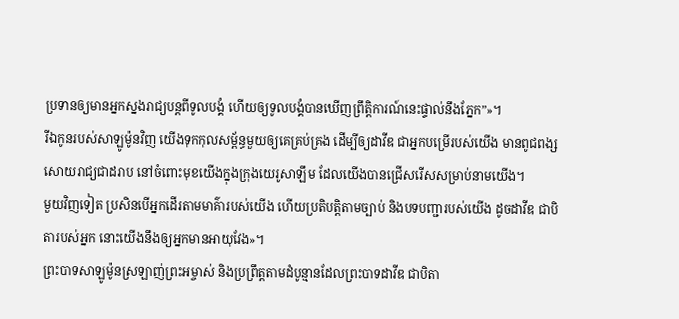ប្រទានឲ្យមានអ្នកស្នងរាជ្យបន្តពីទូលបង្គំ ហើយឲ្យទូលបង្គំបានឃើញព្រឹត្តិការណ៍នេះផ្ទាល់នឹងភ្នែក”»។
រីឯកូនរបស់សាឡូម៉ូនវិញ យើងទុកកុលសម្ព័ន្ធមួយឲ្យគេគ្រប់គ្រង ដើម្បីឲ្យដាវីឌ ជាអ្នកបម្រើរបស់យើង មានពូជពង្សសោយរាជ្យជាដរាប នៅចំពោះមុខយើងក្នុងក្រុងយេរូសាឡឹម ដែលយើងបានជ្រើសរើសសម្រាប់នាមយើង។
មួយវិញទៀត ប្រសិនបើអ្នកដើរតាមមាគ៌ារបស់យើង ហើយប្រតិបត្តិតាមច្បាប់ និងបទបញ្ជារបស់យើង ដូចដាវីឌ ជាបិតារបស់អ្នក នោះយើងនឹងឲ្យអ្នកមានអាយុវែង»។
ព្រះបាទសាឡូម៉ូនស្រឡាញ់ព្រះអម្ចាស់ និងប្រព្រឹត្តតាមដំបូន្មានដែលព្រះបាទដាវីឌ ជាបិតា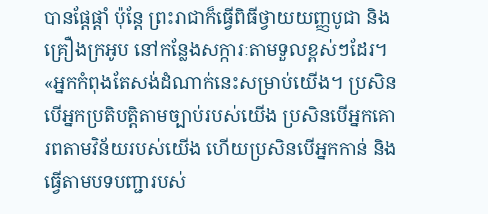បានផ្ដែផ្ដាំ ប៉ុន្តែ ព្រះរាជាក៏ធ្វើពិធីថ្វាយយញ្ញបូជា និងគ្រឿងក្រអូប នៅកន្លែងសក្ការៈតាមទួលខ្ពស់ៗដែរ។
«អ្នកកំពុងតែសង់ដំណាក់នេះសម្រាប់យើង។ ប្រសិនបើអ្នកប្រតិបត្តិតាមច្បាប់របស់យើង ប្រសិនបើអ្នកគោរពតាមវិន័យរបស់យើង ហើយប្រសិនបើអ្នកកាន់ និងធ្វើតាមបទបញ្ជារបស់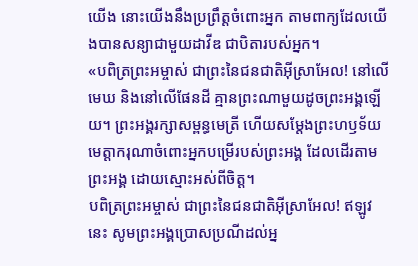យើង នោះយើងនឹងប្រព្រឹត្តចំពោះអ្នក តាមពាក្យដែលយើងបានសន្យាជាមួយដាវីឌ ជាបិតារបស់អ្នក។
«បពិត្រព្រះអម្ចាស់ ជាព្រះនៃជនជាតិអ៊ីស្រាអែល! នៅលើមេឃ និងនៅលើផែនដី គ្មានព្រះណាមួយដូចព្រះអង្គឡើយ។ ព្រះអង្គរក្សាសម្ពន្ធមេត្រី ហើយសម្តែងព្រះហឫទ័យមេត្តាករុណាចំពោះអ្នកបម្រើរបស់ព្រះអង្គ ដែលដើរតាមព្រះអង្គ ដោយស្មោះអស់ពីចិត្ត។
បពិត្រព្រះអម្ចាស់ ជាព្រះនៃជនជាតិអ៊ីស្រាអែល! ឥឡូវនេះ សូមព្រះអង្គប្រោសប្រណីដល់អ្ន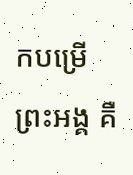កបម្រើព្រះអង្គ គឺ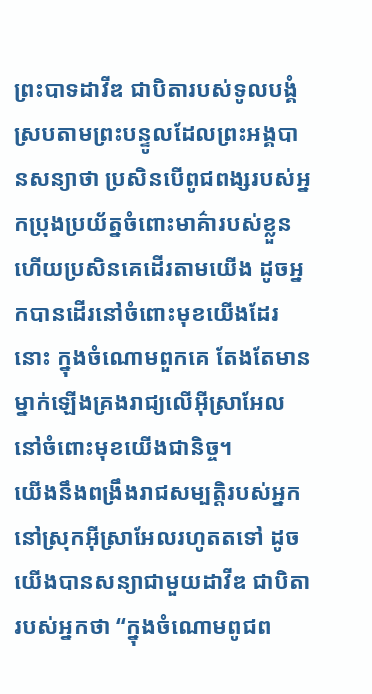ព្រះបាទដាវីឌ ជាបិតារបស់ទូលបង្គំ ស្របតាមព្រះបន្ទូលដែលព្រះអង្គបានសន្យាថា ប្រសិនបើពូជពង្សរបស់អ្នកប្រុងប្រយ័ត្នចំពោះមាគ៌ារបស់ខ្លួន ហើយប្រសិនគេដើរតាមយើង ដូចអ្នកបានដើរនៅចំពោះមុខយើងដែរនោះ ក្នុងចំណោមពួកគេ តែងតែមានម្នាក់ឡើងគ្រងរាជ្យលើអ៊ីស្រាអែលនៅចំពោះមុខយើងជានិច្ច។
យើងនឹងពង្រឹងរាជសម្បត្តិរបស់អ្នកនៅស្រុកអ៊ីស្រាអែលរហូតតទៅ ដូចយើងបានសន្យាជាមួយដាវីឌ ជាបិតារបស់អ្នកថា “ក្នុងចំណោមពូជព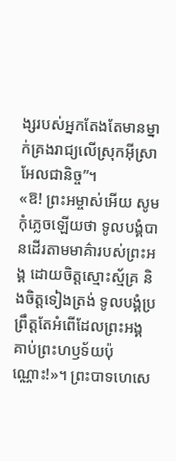ង្សរបស់អ្នកតែងតែមានម្នាក់គ្រងរាជ្យលើស្រុកអ៊ីស្រាអែលជានិច្ច”។
«ឱ! ព្រះអម្ចាស់អើយ សូមកុំភ្លេចឡើយថា ទូលបង្គំបានដើរតាមមាគ៌ារបស់ព្រះអង្គ ដោយចិត្តស្មោះស្ម័គ្រ និងចិត្តទៀងត្រង់ ទូលបង្គំប្រព្រឹត្តតែអំពើដែលព្រះអង្គគាប់ព្រះហឫទ័យប៉ុណ្ណោះ!»។ ព្រះបាទហេសេ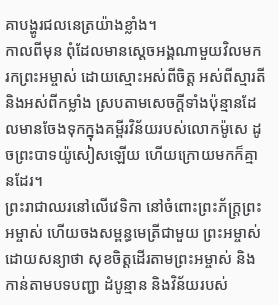គាបង្ហូរជលនេត្រយ៉ាងខ្លាំង។
កាលពីមុន ពុំដែលមានស្ដេចអង្គណាមួយវិលមករកព្រះអម្ចាស់ ដោយស្មោះអស់ពីចិត្ត អស់ពីស្មារតី និងអស់ពីកម្លាំង ស្របតាមសេចក្ដីទាំងប៉ុន្មានដែលមានចែងទុកក្នុងគម្ពីរវិន័យរបស់លោកម៉ូសេ ដូចព្រះបាទយ៉ូសៀសឡើយ ហើយក្រោយមកក៏គ្មានដែរ។
ព្រះរាជាឈរនៅលើវេទិកា នៅចំពោះព្រះភ័ក្ត្រព្រះអម្ចាស់ ហើយចងសម្ពន្ធមេត្រីជាមួយ ព្រះអម្ចាស់ ដោយសន្យាថា សុខចិត្តដើរតាមព្រះអម្ចាស់ និងកាន់តាមបទបញ្ជា ដំបូន្មាន និងវិន័យរបស់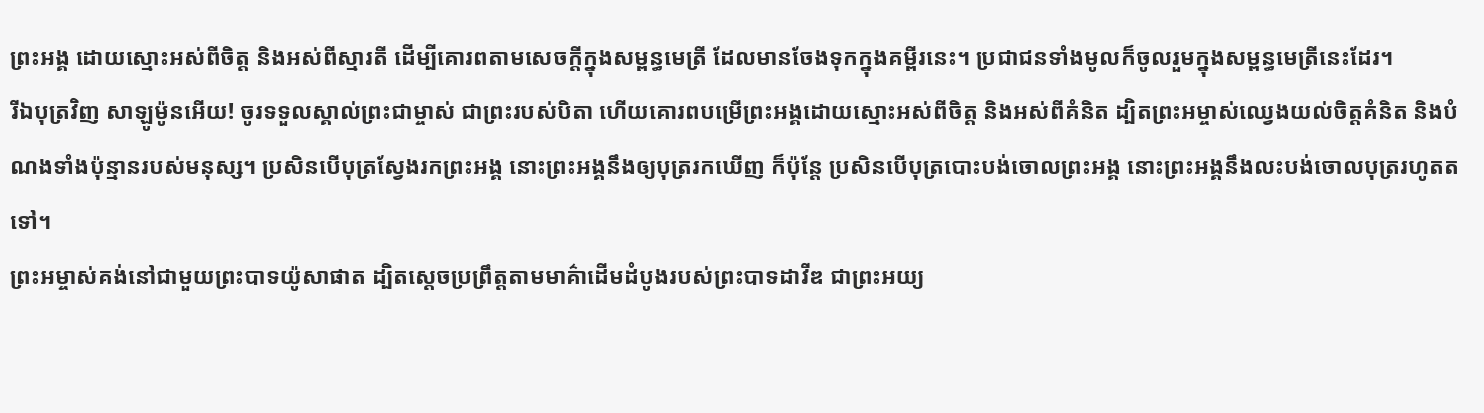ព្រះអង្គ ដោយស្មោះអស់ពីចិត្ត និងអស់ពីស្មារតី ដើម្បីគោរពតាមសេចក្ដីក្នុងសម្ពន្ធមេត្រី ដែលមានចែងទុកក្នុងគម្ពីរនេះ។ ប្រជាជនទាំងមូលក៏ចូលរួមក្នុងសម្ពន្ធមេត្រីនេះដែរ។
រីឯបុត្រវិញ សាឡូម៉ូនអើយ! ចូរទទួលស្គាល់ព្រះជាម្ចាស់ ជាព្រះរបស់បិតា ហើយគោរពបម្រើព្រះអង្គដោយស្មោះអស់ពីចិត្ត និងអស់ពីគំនិត ដ្បិតព្រះអម្ចាស់ឈ្វេងយល់ចិត្តគំនិត និងបំណងទាំងប៉ុន្មានរបស់មនុស្ស។ ប្រសិនបើបុត្រស្វែងរកព្រះអង្គ នោះព្រះអង្គនឹងឲ្យបុត្ររកឃើញ ក៏ប៉ុន្តែ ប្រសិនបើបុត្របោះបង់ចោលព្រះអង្គ នោះព្រះអង្គនឹងលះបង់ចោលបុត្ររហូតតទៅ។
ព្រះអម្ចាស់គង់នៅជាមួយព្រះបាទយ៉ូសាផាត ដ្បិតស្ដេចប្រព្រឹត្តតាមមាគ៌ាដើមដំបូងរបស់ព្រះបាទដាវីឌ ជាព្រះអយ្យ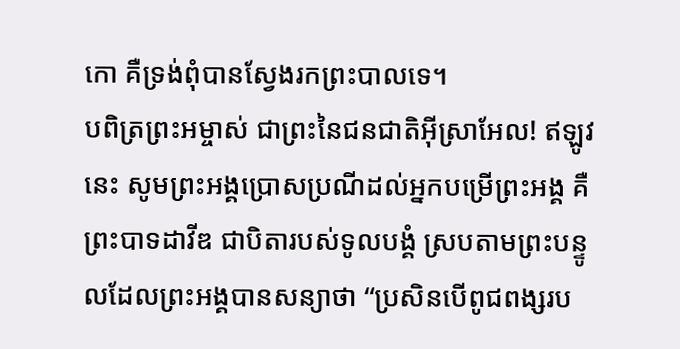កោ គឺទ្រង់ពុំបានស្វែងរកព្រះបាលទេ។
បពិត្រព្រះអម្ចាស់ ជាព្រះនៃជនជាតិអ៊ីស្រាអែល! ឥឡូវនេះ សូមព្រះអង្គប្រោសប្រណីដល់អ្នកបម្រើព្រះអង្គ គឺព្រះបាទដាវីឌ ជាបិតារបស់ទូលបង្គំ ស្របតាមព្រះបន្ទូលដែលព្រះអង្គបានសន្យាថា “ប្រសិនបើពូជពង្សរប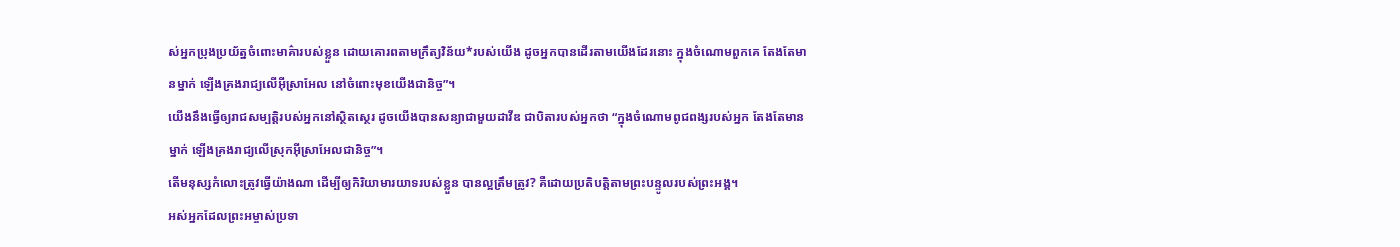ស់អ្នកប្រុងប្រយ័ត្នចំពោះមាគ៌ារបស់ខ្លួន ដោយគោរពតាមក្រឹត្យវិន័យ*របស់យើង ដូចអ្នកបានដើរតាមយើងដែរនោះ ក្នុងចំណោមពួកគេ តែងតែមានម្នាក់ ឡើងគ្រងរាជ្យលើអ៊ីស្រាអែល នៅចំពោះមុខយើងជានិច្ច”។
យើងនឹងធ្វើឲ្យរាជសម្បត្តិរបស់អ្នកនៅស្ថិតស្ថេរ ដូចយើងបានសន្យាជាមួយដាវីឌ ជាបិតារបស់អ្នកថា “ក្នុងចំណោមពូជពង្សរបស់អ្នក តែងតែមានម្នាក់ ឡើងគ្រងរាជ្យលើស្រុកអ៊ីស្រាអែលជានិច្ច”។
តើមនុស្សកំលោះត្រូវធ្វើយ៉ាងណា ដើម្បីឲ្យកិរិយាមារយាទរបស់ខ្លួន បានល្អត្រឹមត្រូវ? គឺដោយប្រតិបត្តិតាមព្រះបន្ទូលរបស់ព្រះអង្គ។
អស់អ្នកដែលព្រះអម្ចាស់ប្រទា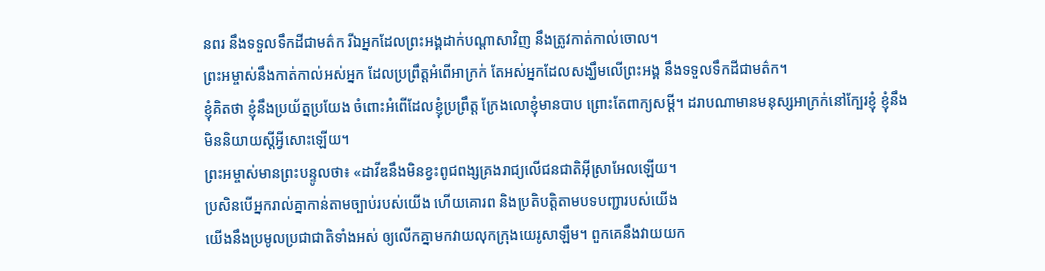នពរ នឹងទទួលទឹកដីជាមត៌ក រីឯអ្នកដែលព្រះអង្គដាក់បណ្ដាសាវិញ នឹងត្រូវកាត់កាល់ចោល។
ព្រះអម្ចាស់នឹងកាត់កាល់អស់អ្នក ដែលប្រព្រឹត្តអំពើអាក្រក់ តែអស់អ្នកដែលសង្ឃឹមលើព្រះអង្គ នឹងទទួលទឹកដីជាមត៌ក។
ខ្ញុំគិតថា ខ្ញុំនឹងប្រយ័ត្នប្រយែង ចំពោះអំពើដែលខ្ញុំប្រព្រឹត្ត ក្រែងលោខ្ញុំមានបាប ព្រោះតែពាក្យសម្ដី។ ដរាបណាមានមនុស្សអាក្រក់នៅក្បែរខ្ញុំ ខ្ញុំនឹងមិននិយាយស្ដីអ្វីសោះឡើយ។
ព្រះអម្ចាស់មានព្រះបន្ទូលថា៖ «ដាវីឌនឹងមិនខ្វះពូជពង្សគ្រងរាជ្យលើជនជាតិអ៊ីស្រាអែលឡើយ។
ប្រសិនបើអ្នករាល់គ្នាកាន់តាមច្បាប់របស់យើង ហើយគោរព និងប្រតិបត្តិតាមបទបញ្ជារបស់យើង
យើងនឹងប្រមូលប្រជាជាតិទាំងអស់ ឲ្យលើកគ្នាមកវាយលុកក្រុងយេរូសាឡឹម។ ពួកគេនឹងវាយយក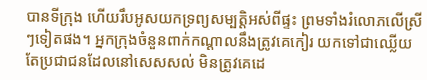បានទីក្រុង ហើយរឹបអូសយកទ្រព្យសម្បត្តិអស់ពីផ្ទះ ព្រមទាំងរំលោភលើស្រីៗទៀតផង។ អ្នកក្រុងចំនួនពាក់កណ្ដាលនឹងត្រូវគេកៀរ យកទៅជាឈ្លើយ តែប្រជាជនដែលនៅសេសសល់ មិនត្រូវគេដេ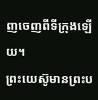ញចេញពីទីក្រុងឡើយ។
ព្រះយេស៊ូមានព្រះប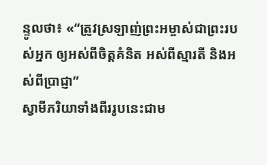ន្ទូលថា៖ «“ត្រូវស្រឡាញ់ព្រះអម្ចាស់ជាព្រះរបស់អ្នក ឲ្យអស់ពីចិត្តគំនិត អស់ពីស្មារតី និងអស់ពីប្រាជ្ញា”
ស្វាមីភរិយាទាំងពីររូបនេះជាម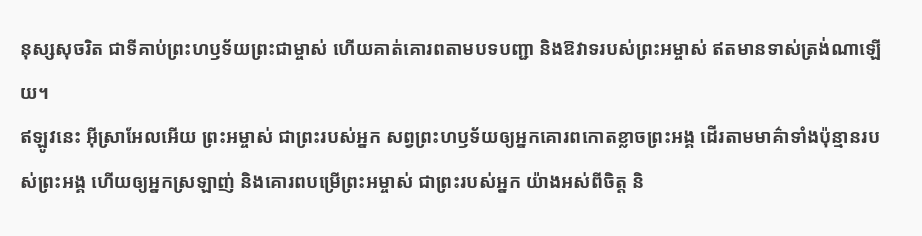នុស្សសុចរិត ជាទីគាប់ព្រះហឫទ័យព្រះជាម្ចាស់ ហើយគាត់គោរពតាមបទបញ្ជា និងឱវាទរបស់ព្រះអម្ចាស់ ឥតមានទាស់ត្រង់ណាឡើយ។
ឥឡូវនេះ អ៊ីស្រាអែលអើយ ព្រះអម្ចាស់ ជាព្រះរបស់អ្នក សព្វព្រះហឫទ័យឲ្យអ្នកគោរពកោតខ្លាចព្រះអង្គ ដើរតាមមាគ៌ាទាំងប៉ុន្មានរបស់ព្រះអង្គ ហើយឲ្យអ្នកស្រឡាញ់ និងគោរពបម្រើព្រះអម្ចាស់ ជាព្រះរបស់អ្នក យ៉ាងអស់ពីចិត្ត និ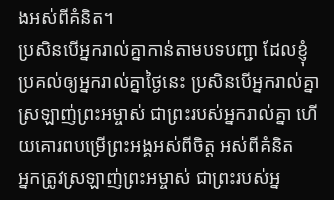ងអស់ពីគំនិត។
ប្រសិនបើអ្នករាល់គ្នាកាន់តាមបទបញ្ជា ដែលខ្ញុំប្រគល់ឲ្យអ្នករាល់គ្នាថ្ងៃនេះ ប្រសិនបើអ្នករាល់គ្នាស្រឡាញ់ព្រះអម្ចាស់ ជាព្រះរបស់អ្នករាល់គ្នា ហើយគោរពបម្រើព្រះអង្គអស់ពីចិត្ត អស់ពីគំនិត
អ្នកត្រូវស្រឡាញ់ព្រះអម្ចាស់ ជាព្រះរបស់អ្ន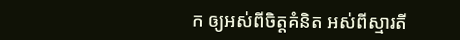ក ឲ្យអស់ពីចិត្តគំនិត អស់ពីស្មារតី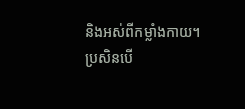និងអស់ពីកម្លាំងកាយ។
ប្រសិនបើ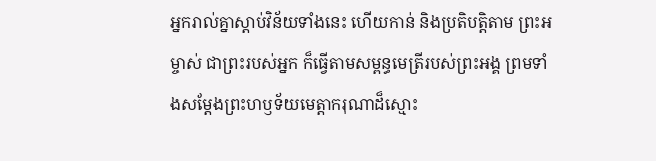អ្នករាល់គ្នាស្ដាប់វិន័យទាំងនេះ ហើយកាន់ និងប្រតិបត្តិតាម ព្រះអម្ចាស់ ជាព្រះរបស់អ្នក ក៏ធ្វើតាមសម្ពន្ធមេត្រីរបស់ព្រះអង្គ ព្រមទាំងសម្តែងព្រះហឫទ័យមេត្តាករុណាដ៏ស្មោះ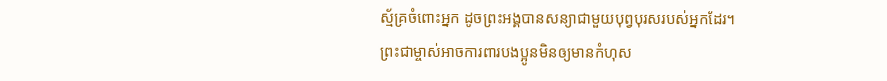ស្ម័គ្រចំពោះអ្នក ដូចព្រះអង្គបានសន្យាជាមួយបុព្វបុរសរបស់អ្នកដែរ។
ព្រះជាម្ចាស់អាចការពារបងប្អូនមិនឲ្យមានកំហុស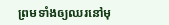ព្រមទាំងឲ្យឈរនៅមុ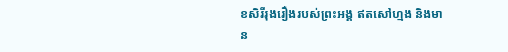ខសិរីរុងរឿងរបស់ព្រះអង្គ ឥតសៅហ្មង និងមាន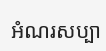អំណរសប្បា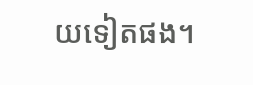យទៀតផង។